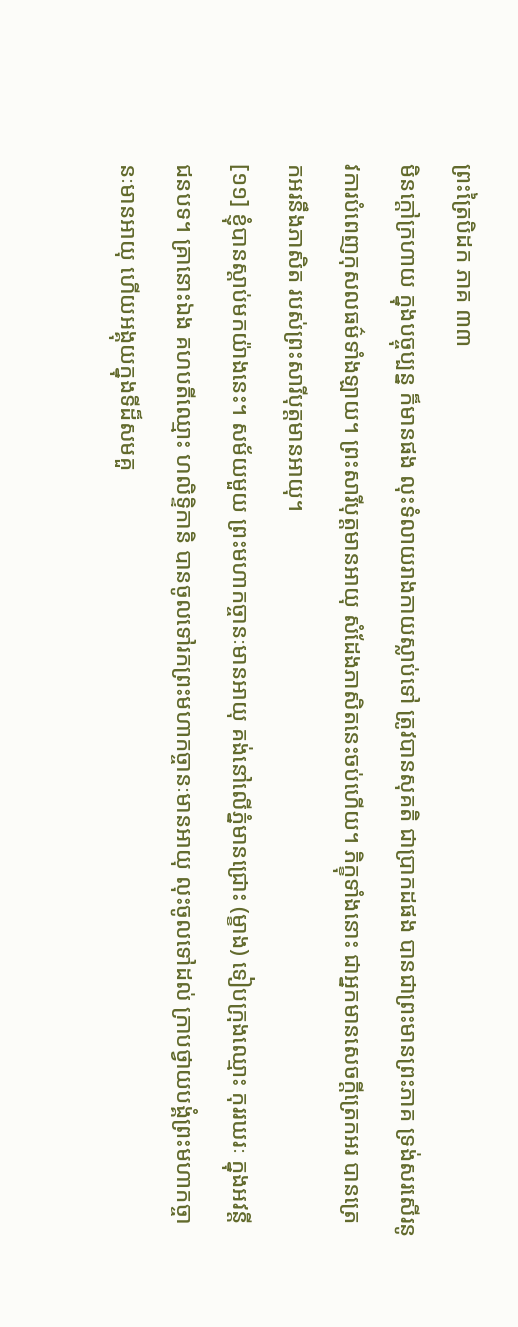ព្រះត្រៃបិដក ភាគ ៣៣
មិនក្តៅក្រហាយ ក្នុងបច្ចុប្បន្ន ក៏មានផង លុះទំលាយរាងកាយស្លាប់ទៅ ត្រូវបានសុគតិ ជាប្រាកដផង បានជាព្រះមានព្រះភាគ ទ្រង់សរសើរនូវការបំពេញកុសលធម៌ទាំងឡាយ។ ព្រះសារីបុត្តមានអាយុ សំដែងភាសិតនេះចប់ហើយ។ ភិក្ខុទាំងនោះ ជាអ្នកមានសេចក្តីត្រេកអរ បានត្រេកអរនឹងភាសិត របស់ព្រះសារីបុត្តមានអាយុ។
[១១] ខ្ញុំបានស្តាប់មកយ៉ាងនេះ។ សម័យមួយ ព្រះមហាកច្ចានៈមានអាយុ គង់នៅលើភ្នំមានជ្រោះ (ម្ខាង) ទៀបក្រុងឈ្មោះ កុររឃរៈ ក្នុងអវន្តីជនបទ។ គ្រានោះឯង គហបតីឈ្មោះ ហលិទ្ទិកានិ បានចូលទៅរកព្រះមហាកច្ចានៈមានអាយុ លុះចូលទៅដល់ ក្រាបថ្វាយបង្គំព្រះមហាកច្ចានៈមានអាយុ ហើយអង្គុយក្នុងទីដ៏សមគួ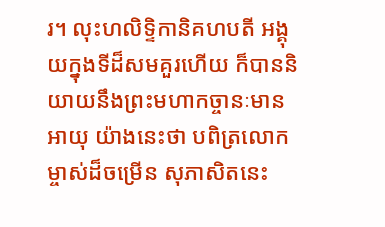រ។ លុះហលិទ្ទិកានិគហបតី អង្គុយក្នុងទីដ៏សមគួរហើយ ក៏បាននិយាយនឹងព្រះមហាកច្ចានៈមានអាយុ យ៉ាងនេះថា បពិត្រលោកម្ចាស់ដ៏ចម្រើន សុភាសិតនេះ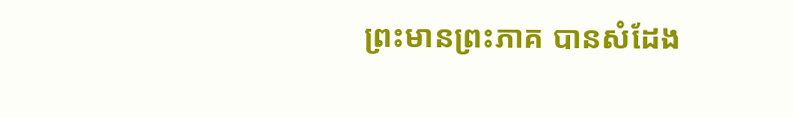ព្រះមានព្រះភាគ បានសំដែង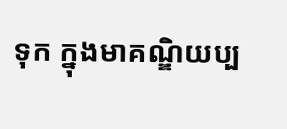ទុក ក្នុងមាគណ្ឌិយប្ប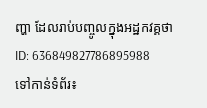ញ្ហា ដែលរាប់បញ្ចូលក្នុងអដ្ឋកវគ្គថា
ID: 636849827786895988
ទៅកាន់ទំព័រ៖